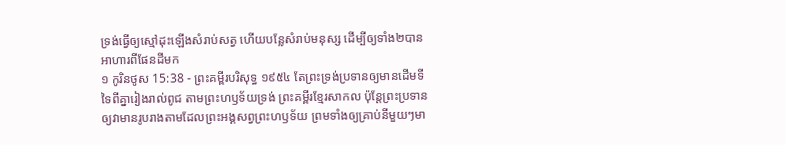ទ្រង់ធ្វើឲ្យស្មៅដុះឡើងសំរាប់សត្វ ហើយបន្លែសំរាប់មនុស្ស ដើម្បីឲ្យទាំង២បានអាហារពីផែនដីមក
១ កូរិនថូស 15:38 - ព្រះគម្ពីរបរិសុទ្ធ ១៩៥៤ តែព្រះទ្រង់ប្រទានឲ្យមានដើមទីទៃពីគ្នារៀងរាល់ពូជ តាមព្រះហឫទ័យទ្រង់ ព្រះគម្ពីរខ្មែរសាកល ប៉ុន្តែព្រះប្រទានឲ្យវាមានរូបរាងតាមដែលព្រះអង្គសព្វព្រះហឫទ័យ ព្រមទាំងឲ្យគ្រាប់នីមួយៗមា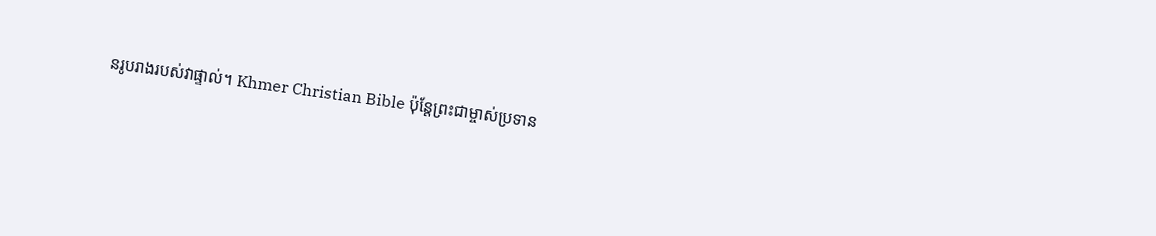នរូបរាងរបស់វាផ្ទាល់។ Khmer Christian Bible ប៉ុន្ដែព្រះជាម្ចាស់ប្រទាន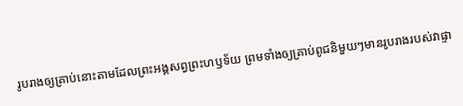រូបរាងឲ្យគ្រាប់នោះតាមដែលព្រះអង្គសព្វព្រះហឫទ័យ ព្រមទាំងឲ្យគ្រាប់ពូជនិមួយៗមានរូបរាងរបស់វាផ្ទា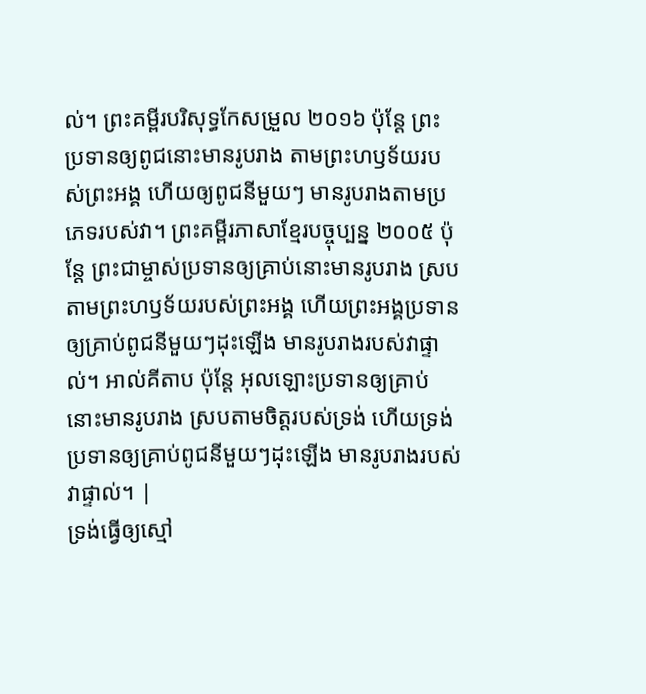ល់។ ព្រះគម្ពីរបរិសុទ្ធកែសម្រួល ២០១៦ ប៉ុន្តែ ព្រះប្រទានឲ្យពូជនោះមានរូបរាង តាមព្រះហឫទ័យរបស់ព្រះអង្គ ហើយឲ្យពូជនីមួយៗ មានរូបរាងតាមប្រភេទរបស់វា។ ព្រះគម្ពីរភាសាខ្មែរបច្ចុប្បន្ន ២០០៥ ប៉ុន្តែ ព្រះជាម្ចាស់ប្រទានឲ្យគ្រាប់នោះមានរូបរាង ស្របតាមព្រះហឫទ័យរបស់ព្រះអង្គ ហើយព្រះអង្គប្រទានឲ្យគ្រាប់ពូជនីមួយៗដុះឡើង មានរូបរាងរបស់វាផ្ទាល់។ អាល់គីតាប ប៉ុន្ដែ អុលឡោះប្រទានឲ្យគ្រាប់នោះមានរូបរាង ស្របតាមចិត្តរបស់ទ្រង់ ហើយទ្រង់ប្រទានឲ្យគ្រាប់ពូជនីមួយៗដុះឡើង មានរូបរាងរបស់វាផ្ទាល់។ |
ទ្រង់ធ្វើឲ្យស្មៅ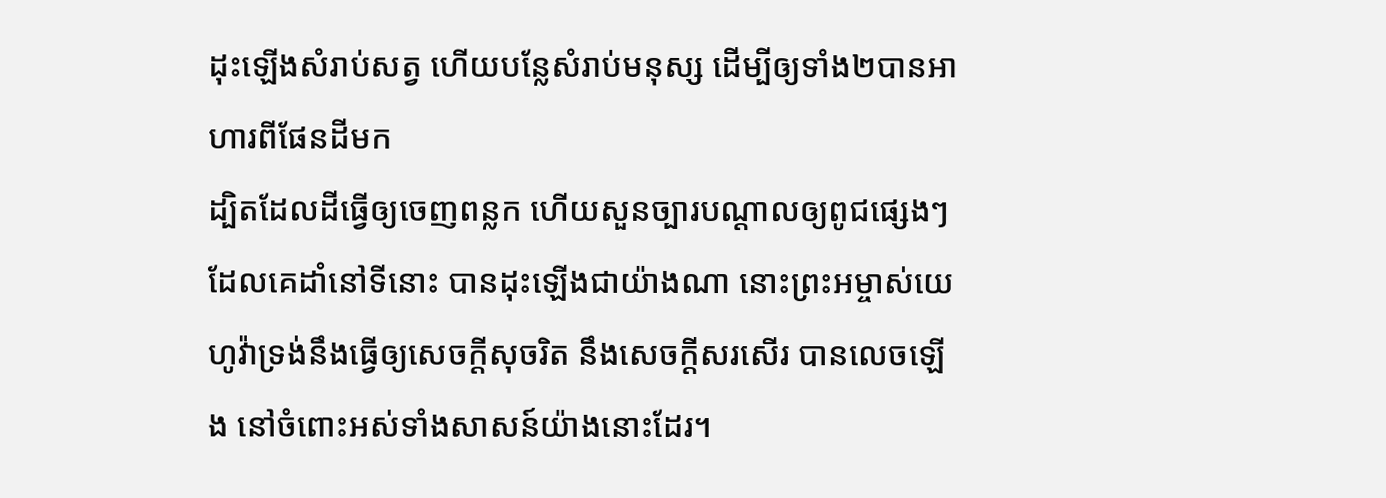ដុះឡើងសំរាប់សត្វ ហើយបន្លែសំរាប់មនុស្ស ដើម្បីឲ្យទាំង២បានអាហារពីផែនដីមក
ដ្បិតដែលដីធ្វើឲ្យចេញពន្លក ហើយសួនច្បារបណ្តាលឲ្យពូជផ្សេងៗ ដែលគេដាំនៅទីនោះ បានដុះឡើងជាយ៉ាងណា នោះព្រះអម្ចាស់យេហូវ៉ាទ្រង់នឹងធ្វើឲ្យសេចក្ដីសុចរិត នឹងសេចក្ដីសរសើរ បានលេចឡើង នៅចំពោះអស់ទាំងសាសន៍យ៉ាងនោះដែរ។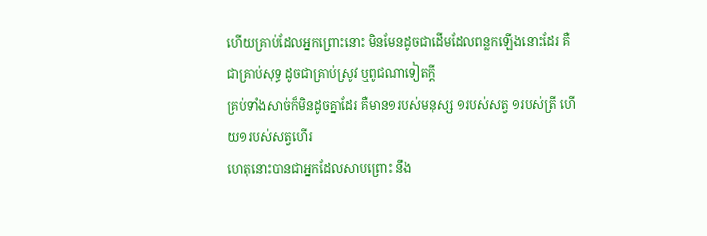ហើយគ្រាប់ដែលអ្នកព្រោះនោះ មិនមែនដូចជាដើមដែលពន្លកឡើងនោះដែរ គឺជាគ្រាប់សុទ្ធ ដូចជាគ្រាប់ស្រូវ ឬពូជណាទៀតក្តី
គ្រប់ទាំងសាច់ក៏មិនដូចគ្នាដែរ គឺមាន១របស់មនុស្ស ១របស់សត្វ ១របស់ត្រី ហើយ១របស់សត្វហើរ
ហេតុនោះបានជាអ្នកដែលសាបព្រោះ នឹង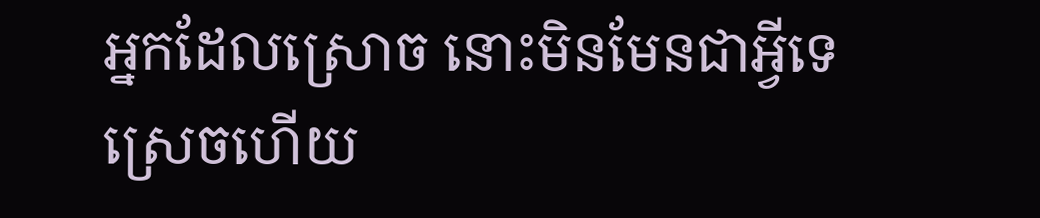អ្នកដែលស្រោច នោះមិនមែនជាអ្វីទេ ស្រេចហើយ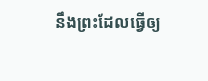នឹងព្រះដែលធ្វើឲ្យ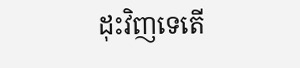ដុះវិញទេតើ